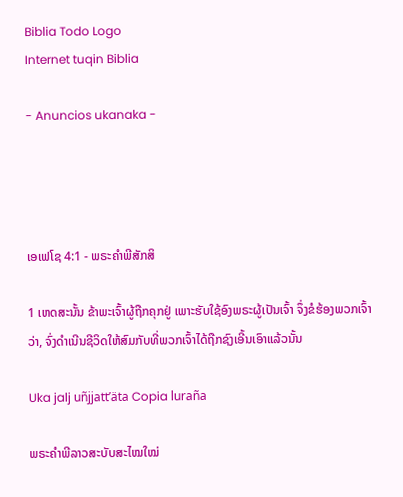Biblia Todo Logo
Internet tuqin Biblia

- Anuncios ukanaka -




ເອເຟໂຊ 4:1 - ພຣະຄຳພີສັກສິ

1 ເຫດສະນັ້ນ ຂ້າພະເຈົ້າຜູ້ຖືກຄຸກຢູ່ ເພາະຮັບໃຊ້ອົງພຣະຜູ້ເປັນເຈົ້າ ຈຶ່ງຂໍຮ້ອງພວກເຈົ້າວ່າ, ຈົ່ງດຳເນີນຊີວິດໃຫ້ສົມກັບທີ່ພວກເຈົ້າໄດ້ຖືກຊົງເອີ້ນເອົາແລ້ວນັ້ນ

Uka jalj uñjjattʼäta Copia luraña

ພຣະຄຳພີລາວສະບັບສະໄໝໃໝ່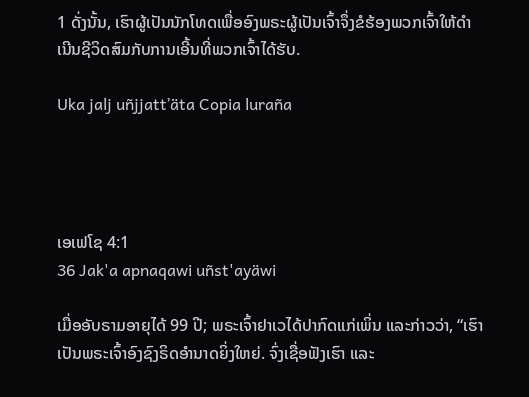1 ດັ່ງນັ້ນ, ເຮົາຜູ້ເປັນນັກໂທດເພື່ອອົງພຣະຜູ້ເປັນເຈົ້າຈຶ່ງຂໍຮ້ອງພວກເຈົ້າໃຫ້ດຳເນີນຊີວິດສົມກັບການເອີ້ນທີ່ພວກເຈົ້າໄດ້ຮັບ.

Uka jalj uñjjattʼäta Copia luraña




ເອເຟໂຊ 4:1
36 Jak'a apnaqawi uñst'ayäwi

ເມື່ອອັບຣາມອາຍຸໄດ້ 99 ປີ; ພຣະເຈົ້າຢາເວໄດ້ປາກົດແກ່ເພິ່ນ ແລະກ່າວວ່າ, “ເຮົາເປັນພຣະເຈົ້າອົງຊົງຣິດອຳນາດຍິ່ງໃຫຍ່. ຈົ່ງເຊື່ອຟັງເຮົາ ແລະ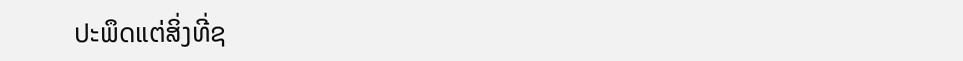ປະພຶດແຕ່ສິ່ງທີ່ຊ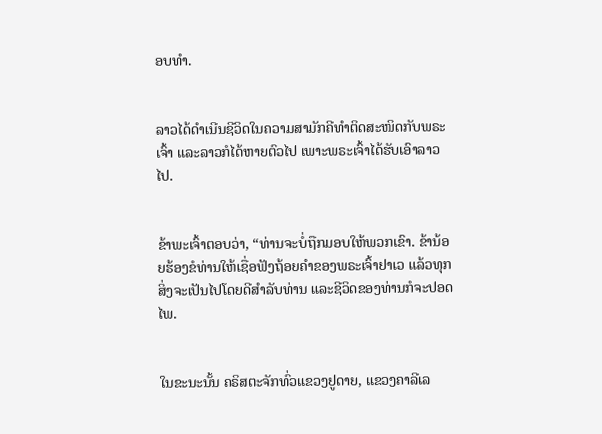ອບທຳ.


ລາວໄດ້ດຳເນີນຊີວິດໃນຄວາມສາມັກຄີທຳຕິດສະໜິດກັບພຣະເຈົ້າ ແລະລາວກໍໄດ້ຫາຍຕົວໄປ ເພາະພຣະເຈົ້າໄດ້ຮັບເອົາລາວໄປ.


ຂ້າພະເຈົ້າຕອບວ່າ, “ທ່ານຈະບໍ່ຖືກມອບໃຫ້ພວກເຂົາ. ຂ້ານ້ອຍຮ້ອງຂໍທ່ານໃຫ້ເຊື່ອຟັງຖ້ອຍຄຳຂອງພຣະເຈົ້າຢາເວ ແລ້ວທຸກສິ່ງຈະເປັນໄປໂດຍດີສຳລັບທ່ານ ແລະຊີວິດຂອງທ່ານກໍຈະປອດໄພ.


ໃນຂະນະນັ້ນ ຄຣິສຕະຈັກທົ່ວແຂວງຢູດາຍ, ແຂວງຄາລີເລ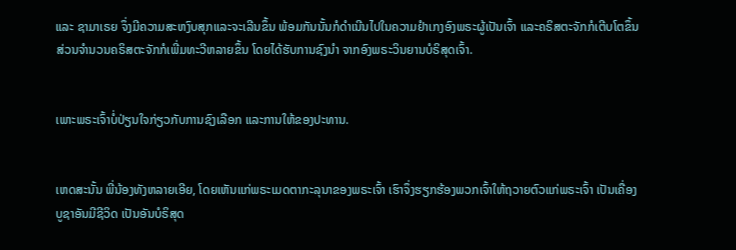ແລະ ຊາມາເຣຍ ຈຶ່ງມີຄວາມສະຫງົບສຸກແລະຈະເລີນຂຶ້ນ ພ້ອມກັນນັ້ນກໍດຳເນີນໄປໃນຄວາມຢຳເກງອົງພຣະຜູ້ເປັນເຈົ້າ ແລະຄຣິສຕະຈັກກໍເຕີບໂຕຂຶ້ນ ສ່ວນຈຳນວນຄຣິສຕະຈັກກໍເພີ່ມທະວີຫລາຍຂຶ້ນ ໂດຍໄດ້ຮັບການຊົງນຳ ຈາກອົງພຣະວິນຍານບໍຣິສຸດເຈົ້າ.


ເພາະພຣະເຈົ້າບໍ່ປ່ຽນໃຈກ່ຽວກັບການຊົງເລືອກ ແລະການໃຫ້ຂອງປະທານ.


ເຫດສະນັ້ນ ພີ່ນ້ອງທັງຫລາຍເອີຍ, ໂດຍເຫັນແກ່ພຣະເມດຕາກະລຸນາຂອງພຣະເຈົ້າ ເຮົາຈຶ່ງຮຽກຮ້ອງພວກເຈົ້າໃຫ້ຖວາຍຕົວແກ່ພຣະເຈົ້າ ເປັນເຄື່ອງບູຊາອັນມີຊີວິດ ເປັນອັນບໍຣິສຸດ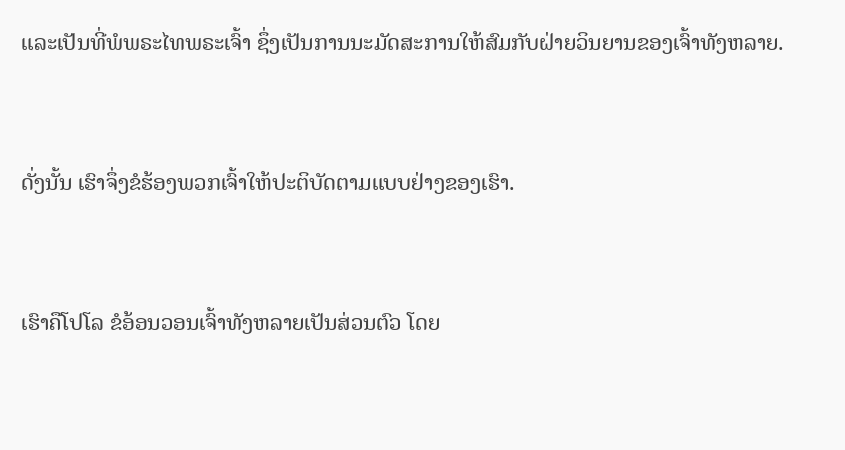ແລະເປັນທີ່ພໍພຣະໄທພຣະເຈົ້າ ຊຶ່ງເປັນການນະມັດສະການໃຫ້ສົມກັບຝ່າຍວິນຍານຂອງເຈົ້າທັງຫລາຍ.


ດັ່ງນັ້ນ ເຮົາຈຶ່ງຂໍຮ້ອງພວກເຈົ້າໃຫ້ປະຕິບັດຕາມແບບຢ່າງຂອງເຮົາ.


ເຮົາຄືໂປໂລ ຂໍອ້ອນວອນເຈົ້າທັງຫລາຍເປັນສ່ວນຕົວ ໂດຍ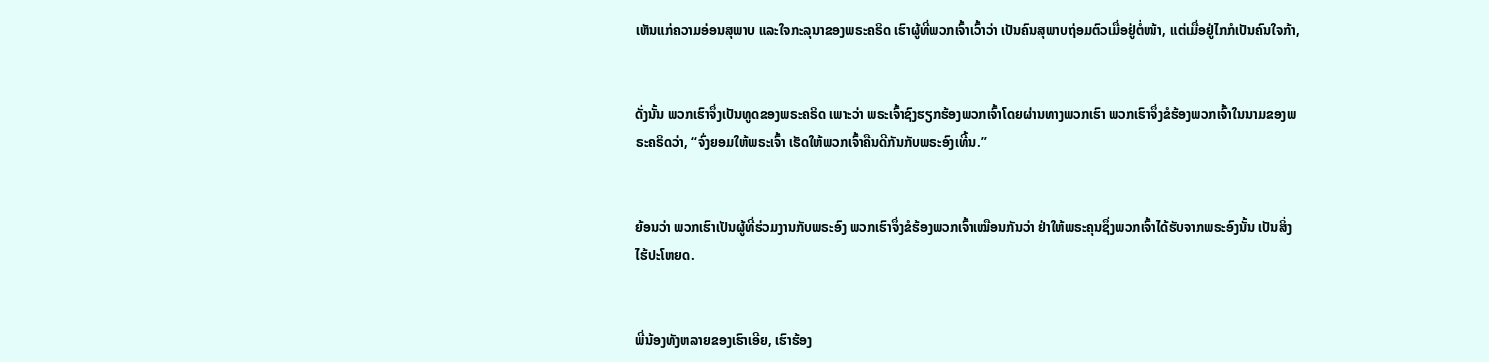ເຫັນແກ່ຄວາມອ່ອນສຸພາບ ແລະໃຈກະລຸນາຂອງພຣະຄຣິດ ເຮົາຜູ້ທີ່ພວກເຈົ້າເວົ້າວ່າ ເປັນຄົນສຸພາບຖ່ອມຕົວເມື່ອຢູ່ຕໍ່ໜ້າ, ແຕ່ເມື່ອຢູ່ໄກກໍເປັນຄົນໃຈກ້າ,


ດັ່ງນັ້ນ ພວກເຮົາຈຶ່ງເປັນທູດຂອງພຣະຄຣິດ ເພາະວ່າ ພຣະເຈົ້າຊົງຮຽກຮ້ອງພວກເຈົ້າໂດຍຜ່ານທາງພວກເຮົາ ພວກເຮົາຈຶ່ງຂໍຮ້ອງພວກເຈົ້າໃນນາມຂອງພຣະຄຣິດວ່າ, “ຈົ່ງຍອມໃຫ້ພຣະເຈົ້າ ເຮັດໃຫ້ພວກເຈົ້າຄືນດີກັນກັບພຣະອົງເທີ້ນ.”


ຍ້ອນວ່າ ພວກເຮົາເປັນຜູ້ທີ່ຮ່ວມງານກັບພຣະອົງ ພວກເຮົາຈຶ່ງຂໍຮ້ອງພວກເຈົ້າເໝືອນກັນວ່າ ຢ່າໃຫ້ພຣະຄຸນຊຶ່ງພວກເຈົ້າໄດ້ຮັບຈາກພຣະອົງນັ້ນ ເປັນສິ່ງໄຮ້ປະໂຫຍດ.


ພີ່ນ້ອງທັງຫລາຍຂອງເຮົາເອີຍ, ເຮົາຮ້ອງ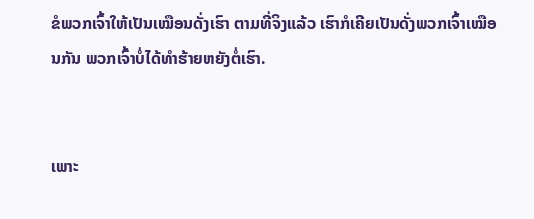ຂໍພວກເຈົ້າໃຫ້ເປັນເໝືອນດັ່ງເຮົາ ຕາມທີ່ຈິງແລ້ວ ເຮົາກໍເຄີຍເປັນດັ່ງພວກເຈົ້າເໝືອນກັນ ພວກເຈົ້າບໍ່ໄດ້ທຳຮ້າຍຫຍັງຕໍ່ເຮົາ.


ເພາະ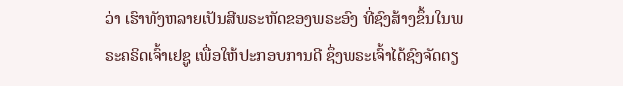ວ່າ ເຮົາທັງຫລາຍເປັນສີພຣະຫັດຂອງພຣະອົງ ທີ່ຊົງສ້າງຂຶ້ນໃນພຣະຄຣິດເຈົ້າເຢຊູ ເພື່ອໃຫ້ປະກອບການດີ ຊຶ່ງພຣະເຈົ້າໄດ້ຊົງຈັດຕຽ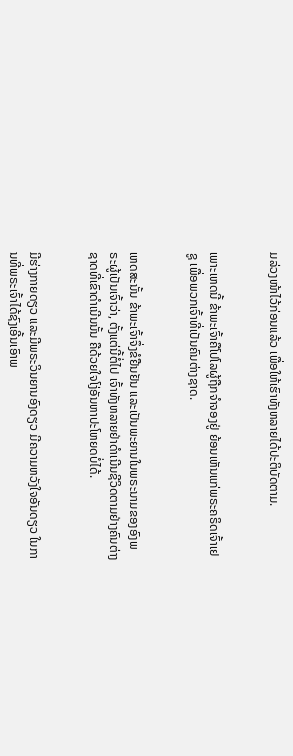ມລ່ວງໜ້າໄວ້ກ່ອນແລ້ວ ເພື່ອໃຫ້ເຮົາທັງຫລາຍໄດ້ປະຕິບັດຕາມ.


ເພາະເຫດນີ້ ຂ້າພະເຈົ້າຄືໂປໂລຜູ້ຖືກຈຳຈອງຢູ່ ຍ້ອນເຫັນແກ່ພຣະຄຣິດເຈົ້າເຢຊູ ເພື່ອພວກເຈົ້າທີ່ເປັນຄົນຕ່າງຊາດ.


ເຫດສະນັ້ນ ຂ້າພະເຈົ້າຈຶ່ງຂໍຢືນຢັນ ແລະເປັນພະຍານໃນພຣະນາມຂອງອົງພຣະຜູ້ເປັນເຈົ້າວ່າ, ຕັ້ງແຕ່ນີ້ຕໍ່ໄປ ເຈົ້າທັງຫລາຍຢ່າດຳເນີນຊີວິດຕາມຢ່າງຄົນຕ່າງຊາດທີ່ເຂົາດຳເນີນນັ້ນ ຄືດ້ວຍໃຈໂງ່ອັນຫາປະໂຫຍດບໍ່ໄດ້.


ມີຮ່າງກາຍດຽວ ແລະມີພຣະວິນຍານອົງດຽວ ມີຄວາມຫວັງໃຈອັນດຽວ ໃນການທີ່ພຣະເຈົ້າໄດ້ຊົງເອີ້ນເອົາພ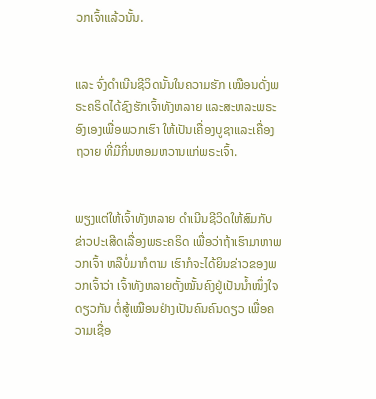ວກເຈົ້າແລ້ວນັ້ນ.


ແລະ ຈົ່ງດຳເນີນຊີວິດນັ້ນໃນຄວາມຮັກ ເໝືອນດັ່ງພຣະຄຣິດໄດ້ຊົງຮັກເຈົ້າທັງຫລາຍ ແລະສະຫລະພຣະອົງເອງເພື່ອພວກເຮົາ ໃຫ້ເປັນເຄື່ອງບູຊາແລະເຄື່ອງຖວາຍ ທີ່ມີກິ່ນຫອມຫວານແກ່ພຣະເຈົ້າ.


ພຽງແຕ່ໃຫ້ເຈົ້າທັງຫລາຍ ດຳເນີນຊີວິດໃຫ້ສົມກັບຂ່າວປະເສີດເລື່ອງພຣະຄຣິດ ເພື່ອວ່າຖ້າເຮົາມາຫາພວກເຈົ້າ ຫລືບໍ່ມາກໍຕາມ ເຮົາກໍຈະໄດ້ຍິນຂ່າວຂອງພວກເຈົ້າວ່າ ເຈົ້າທັງຫລາຍຕັ້ງໝັ້ນຄົງຢູ່ເປັນນໍ້າໜຶ່ງໃຈດຽວກັນ ຕໍ່ສູ້ເໝືອນຢ່າງເປັນຄົນຄົນດຽວ ເພື່ອຄວາມເຊື່ອ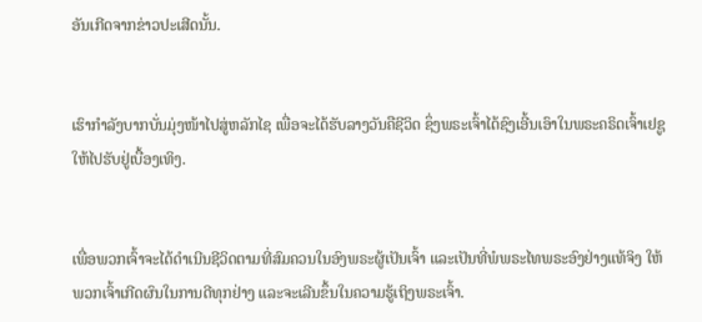ອັນເກີດຈາກຂ່າວປະເສີດນັ້ນ.


ເຮົາກຳລັງບາກບັ່ນມຸ່ງໜ້າໄປສູ່ຫລັກໄຊ ເພື່ອຈະໄດ້ຮັບລາງວັນຄືຊີວິດ ຊຶ່ງພຣະເຈົ້າໄດ້ຊົງເອີ້ນເອົາໃນພຣະຄຣິດເຈົ້າເຢຊູ ໃຫ້ໄປຮັບຢູ່ເບື້ອງເທິງ.


ເພື່ອພວກເຈົ້າຈະໄດ້ດຳເນີນຊີວິດຕາມທີ່ສົມຄວນໃນອົງພຣະຜູ້ເປັນເຈົ້າ ແລະເປັນທີ່ພໍພຣະໄທພຣະອົງຢ່າງແທ້ຈິງ ໃຫ້ພວກເຈົ້າເກີດຜົນໃນການດີທຸກຢ່າງ ແລະຈະເລີນຂຶ້ນໃນຄວາມຮູ້ເຖິງພຣະເຈົ້າ.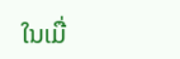ໃນເມື່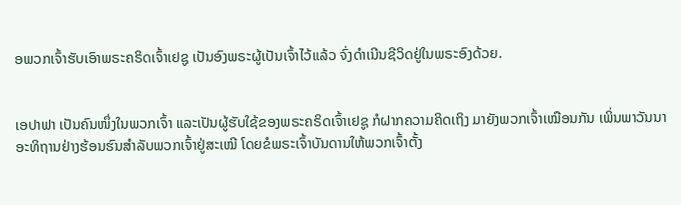ອພວກເຈົ້າຮັບເອົາພຣະຄຣິດເຈົ້າເຢຊູ ເປັນອົງພຣະຜູ້ເປັນເຈົ້າໄວ້ແລ້ວ ຈົ່ງດຳເນີນຊີວິດຢູ່ໃນພຣະອົງດ້ວຍ.


ເອປາຟາ ເປັນຄົນໜຶ່ງໃນພວກເຈົ້າ ແລະເປັນຜູ້ຮັບໃຊ້ຂອງພຣະຄຣິດເຈົ້າເຢຊູ ກໍຝາກຄວາມຄິດເຖິງ ມາຍັງພວກເຈົ້າເໝືອນກັນ ເພິ່ນພາວັນນາອະທິຖານຢ່າງຮ້ອນຮົນສຳລັບພວກເຈົ້າຢູ່ສະເໝີ ໂດຍຂໍພຣະເຈົ້າບັນດານໃຫ້ພວກເຈົ້າຕັ້ງ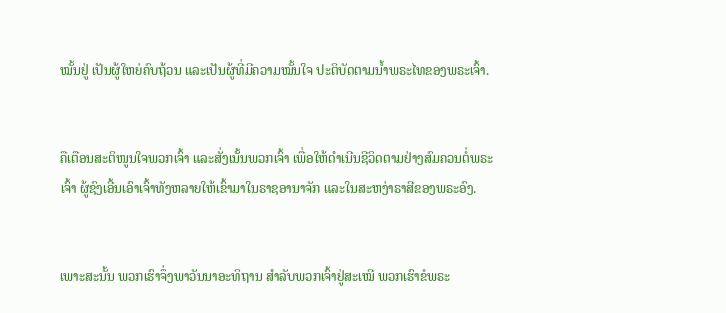ໝັ້ນຢູ່ ເປັນຜູ້ໃຫຍ່ຄົບຖ້ວນ ແລະເປັນຜູ້ທີ່ມີຄວາມໝັ້ນໃຈ ປະຕິບັດຕາມນໍ້າພຣະໄທຂອງພຣະເຈົ້າ.


ຄືເຕືອນສະຕິໜູນໃຈພວກເຈົ້າ ແລະສັ່ງເນັ້ນພວກເຈົ້າ ເພື່ອໃຫ້ດຳເນີນຊີວິດຕາມຢ່າງສົມຄວນຕໍ່ພຣະເຈົ້າ ຜູ້ຊົງເອີ້ນເອົາເຈົ້າທັງຫລາຍໃຫ້ເຂົ້າມາໃນຣາຊອານາຈັກ ແລະໃນສະຫງ່າຣາສີຂອງພຣະອົງ.


ເພາະສະນັ້ນ ພວກເຮົາຈຶ່ງພາວັນນາອະທິຖານ ສຳລັບພວກເຈົ້າຢູ່ສະເໝີ ພວກເຮົາຂໍພຣະ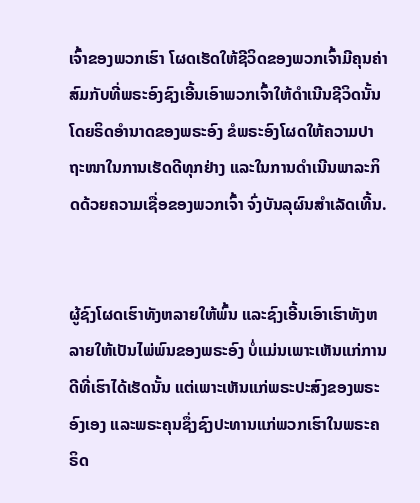ເຈົ້າຂອງພວກເຮົາ ໂຜດເຮັດໃຫ້ຊີວິດຂອງພວກເຈົ້າມີຄຸນຄ່າ ສົມກັບທີ່ພຣະອົງຊົງເອີ້ນເອົາພວກເຈົ້າໃຫ້ດຳເນີນຊີວິດນັ້ນ ໂດຍຣິດອຳນາດຂອງພຣະອົງ ຂໍພຣະອົງໂຜດໃຫ້ຄວາມປາຖະໜາໃນການເຮັດດີທຸກຢ່າງ ແລະໃນການດຳເນີນພາລະກິດດ້ວຍຄວາມເຊື່ອຂອງພວກເຈົ້າ ຈົ່ງບັນລຸຜົນສຳເລັດເທີ້ນ.


ຜູ້ຊົງໂຜດເຮົາທັງຫລາຍໃຫ້ພົ້ນ ແລະຊົງເອີ້ນເອົາເຮົາທັງຫລາຍໃຫ້ເປັນໄພ່ພົນຂອງພຣະອົງ ບໍ່ແມ່ນເພາະເຫັນແກ່ການດີທີ່ເຮົາໄດ້ເຮັດນັ້ນ ແຕ່ເພາະເຫັນແກ່ພຣະປະສົງຂອງພຣະອົງເອງ ແລະພຣະຄຸນຊຶ່ງຊົງປະທານແກ່ພວກເຮົາໃນພຣະຄຣິດ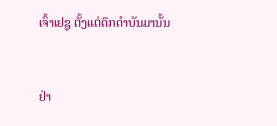ເຈົ້າເຢຊູ ຕັ້ງແຕ່ດຶກດຳບັນມານັ້ນ


ຢ່າ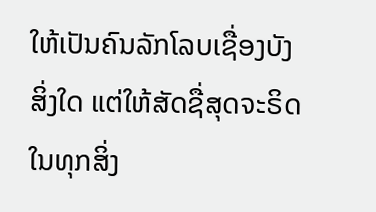ໃຫ້ເປັນຄົນລັກໂລບເຊື່ອງບັງສິ່ງໃດ ແຕ່ໃຫ້ສັດຊື່ສຸດຈະຣິດໃນທຸກສິ່ງ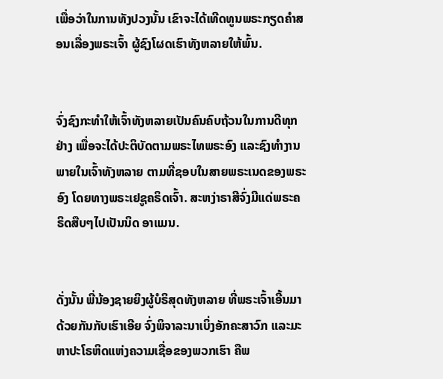ເພື່ອວ່າໃນການທັງປວງນັ້ນ ເຂົາຈະໄດ້ເທີດທູນພຣະກຽດຄຳສອນເລື່ອງພຣະເຈົ້າ ຜູ້ຊົງໂຜດເຮົາທັງຫລາຍໃຫ້ພົ້ນ.


ຈົ່ງຊົງກະທຳໃຫ້ເຈົ້າທັງຫລາຍເປັນຄົນຄົບຖ້ວນໃນການດີທຸກຢ່າງ ເພື່ອຈະໄດ້ປະຕິບັດຕາມພຣະໄທພຣະອົງ ແລະຊົງທຳງານພາຍໃນເຈົ້າທັງຫລາຍ ຕາມທີ່ຊອບໃນສາຍພຣະເນດຂອງພຣະອົງ ໂດຍທາງພຣະເຢຊູຄຣິດເຈົ້າ. ສະຫງ່າຣາສີຈົ່ງມີແດ່ພຣະຄຣິດສືບໆໄປເປັນນິດ ອາແມນ.


ດັ່ງນັ້ນ ພີ່ນ້ອງຊາຍຍິງຜູ້ບໍຣິສຸດທັງຫລາຍ ທີ່ພຣະເຈົ້າເອີ້ນມາດ້ວຍກັນກັບເຮົາເອີຍ ຈົ່ງພິຈາລະນາເບິ່ງອັກຄະສາວົກ ແລະມະຫາປະໂຣຫິດແຫ່ງຄວາມເຊື່ອຂອງພວກເຮົາ ຄືພ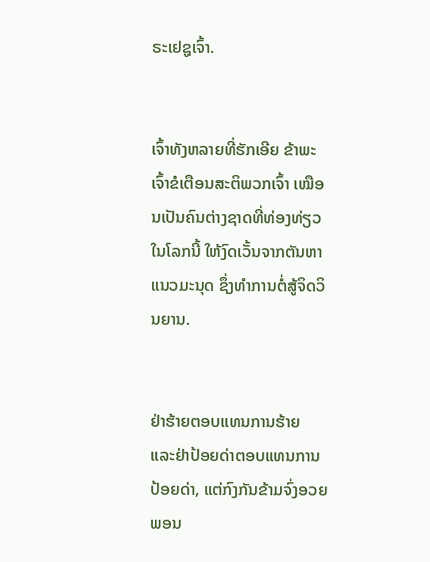ຣະເຢຊູເຈົ້າ.


ເຈົ້າທັງຫລາຍທີ່ຮັກເອີຍ ຂ້າພະເຈົ້າຂໍເຕືອນສະຕິພວກເຈົ້າ ເໝືອນເປັນຄົນຕ່າງຊາດທີ່ທ່ອງທ່ຽວໃນໂລກນີ້ ໃຫ້ງົດເວັ້ນຈາກຕັນຫາແນວມະນຸດ ຊຶ່ງທຳການຕໍ່ສູ້ຈິດວິນຍານ.


ຢ່າຮ້າຍຕອບແທນການຮ້າຍ ແລະຢ່າປ້ອຍດ່າຕອບແທນການປ້ອຍດ່າ, ແຕ່ກົງກັນຂ້າມຈົ່ງອວຍພອນ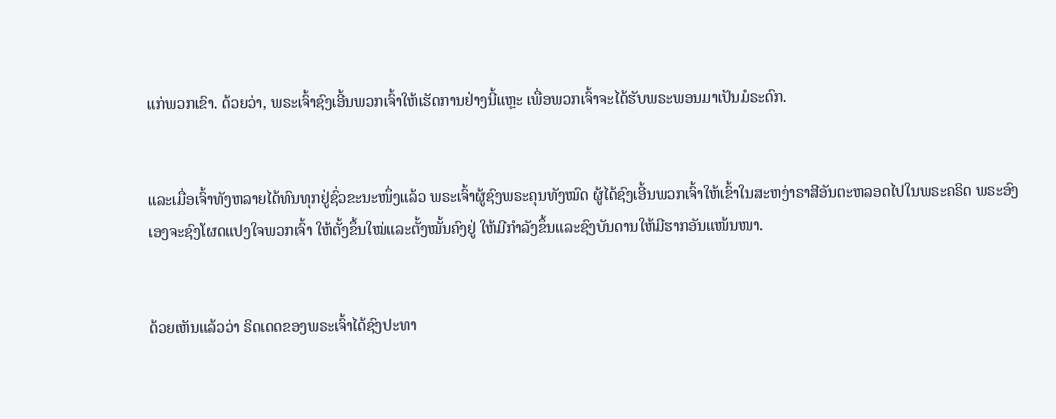ແກ່ພວກເຂົາ. ດ້ວຍວ່າ, ພຣະເຈົ້າຊົງເອີ້ນພວກເຈົ້າໃຫ້ເຮັດການຢ່າງນີ້ແຫຼະ ເພື່ອພວກເຈົ້າຈະໄດ້ຮັບພຣະພອນມາເປັນມໍຣະດົກ.


ແລະເມື່ອເຈົ້າທັງຫລາຍໄດ້ທົນທຸກຢູ່ຊົ່ວຂະນະໜຶ່ງແລ້ວ ພຣະເຈົ້າຜູ້ຊົງພຣະຄຸນທັງໝົດ ຜູ້ໄດ້ຊົງເອີ້ນພວກເຈົ້າໃຫ້ເຂົ້າໃນສະຫງ່າຣາສີອັນຕະຫລອດໄປໃນພຣະຄຣິດ ພຣະອົງເອງຈະຊົງໂຜດແປງໃຈພວກເຈົ້າ ໃຫ້ຕັ້ງຂຶ້ນໃໝ່ແລະຕັ້ງໝັ້ນຄົງຢູ່ ໃຫ້ມີກຳລັງຂຶ້ນແລະຊົງບັນດານໃຫ້ມີຮາກອັນແໜ້ນໜາ.


ດ້ວຍເຫັນແລ້ວວ່າ ຣິດເດດຂອງພຣະເຈົ້າໄດ້ຊົງປະທາ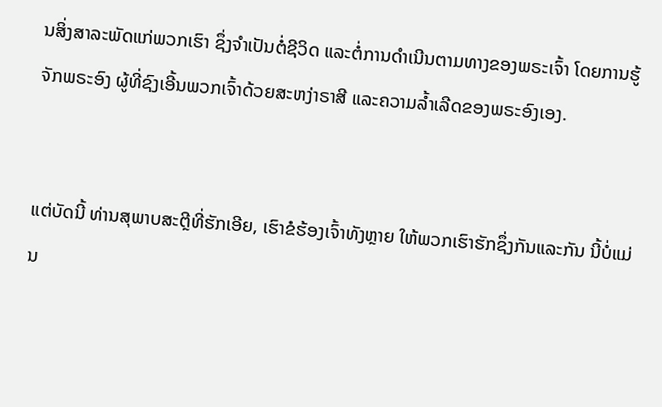ນສິ່ງສາລະພັດແກ່ພວກເຮົາ ຊຶ່ງຈຳເປັນຕໍ່ຊີວິດ ແລະຕໍ່ການດຳເນີນຕາມທາງຂອງພຣະເຈົ້າ ໂດຍການຮູ້ຈັກພຣະອົງ ຜູ້ທີ່ຊົງເອີ້ນພວກເຈົ້າດ້ວຍສະຫງ່າຣາສີ ແລະຄວາມລໍ້າເລີດຂອງພຣະອົງເອງ.


ແຕ່ບັດນີ້ ທ່ານສຸພາບສະຕຼີທີ່ຮັກເອີຍ, ເຮົາຂໍຮ້ອງເຈົ້າທັງຫຼາຍ ໃຫ້ພວກເຮົາຮັກຊຶ່ງກັນແລະກັນ ນີ້ບໍ່ແມ່ນ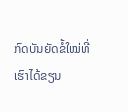ກົດບັນຍັດຂໍ້ໃໝ່ທີ່ເຮົາໄດ້ຂຽນ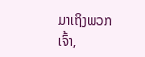ມາເຖິງພວກເຈົ້າ,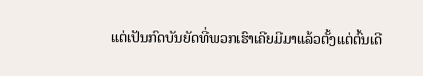ແຕ່ເປັນກົດບັນຍັດທີ່ພວກເຮົາເຄີຍມີມາແລ້ວຕັ້ງແຕ່ຕົ້ນເດີ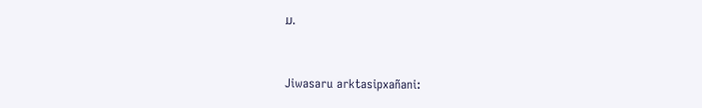ມ.


Jiwasaru arktasipxañani: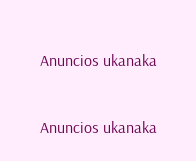Anuncios ukanaka


Anuncios ukanaka